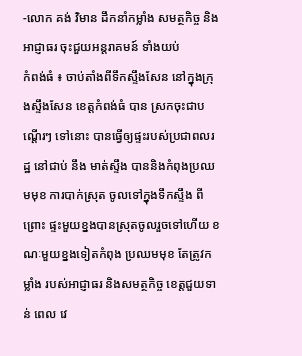-លោក គង់ វិមាន ដឹកនាំកម្លាំង សមត្ថកិច្ច និងអាជ្ញាធរ ចុះជួយអន្តរាគមន៍ ទាំងយប់
កំពង់ធំ ៖ ចាប់តាំងពីទឹកស្ទឹងសែន នៅក្នុងក្រុងស្ទឹងសែន ខេត្តកំពង់ធំ បាន ស្រកចុះជាបណ្តើរៗ ទៅនោះ បានធ្វើឲ្យផ្ទះរបស់ប្រជាពលរដ្ឋ នៅជាប់ នឹង មាត់ស្ទឹង បាននិងកំពុងប្រឈមមុខ ការបាក់ស្រុត ចូលទៅក្នុងទឹកស្ទឹង ពីព្រោះ ផ្ទះមួយខ្នងបានស្រុតចូលរួចទៅហើយ ខណៈមួយខ្នងទៀតកំពុង ប្រឈមមុខ តែត្រូវកម្លាំង របស់អាជ្ញាធរ និងសមត្ថកិច្ច ខេត្តជួយទាន់ ពេល វេ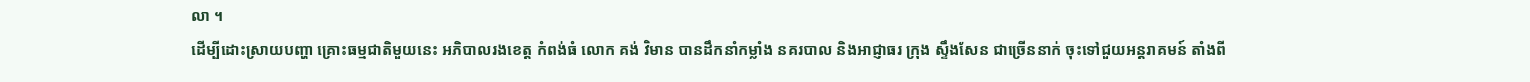លា ។
ដើម្បីដោះស្រាយបញ្ហា គ្រោះធម្មជាតិមួយនេះ អភិបាលរងខេត្ត កំពង់ធំ លោក គង់ វិមាន បានដឹកនាំកម្លាំង នគរបាល និងអាជ្ញាធរ ក្រុង ស្ទឹងសែន ជាច្រើននាក់ ចុះទៅជួយអន្តរាគមន៍ តាំងពី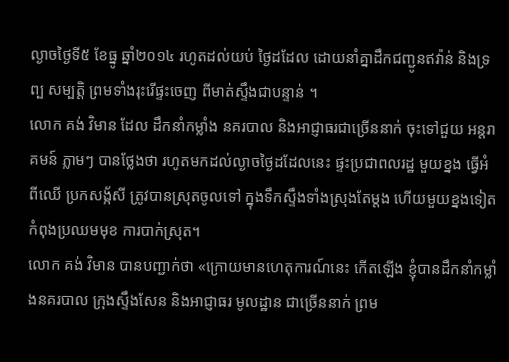ល្ងាចថ្ងៃទី៥ ខែធ្នូ ឆ្នាំ២០១៤ រហូតដល់យប់ ថ្ងៃដដែល ដោយនាំគ្នាដឹកជញ្ជូនឥវ៉ាន់ និងទ្រព្ប សម្បត្តិ ព្រមទាំងរុះរើផ្ទះចេញ ពីមាត់ស្ទឹងជាបន្ទាន់ ។
លោក គង់ វិមាន ដែល ដឹកនាំកម្លាំង នគរបាល និងអាជ្ញាធរជាច្រើននាក់ ចុះទៅជួយ អន្តរាគមន៍ ភ្លាមៗ បានថ្លែងថា រហូតមកដល់ល្ងាចថ្ងៃដដែលនេះ ផ្ទះប្រជាពលរដ្ឋ មួយខ្នង ធ្វើអំពីឈើ ប្រកសង្ក័សី ត្រូវបានស្រុតចូលទៅ ក្នុងទឹកស្ទឹងទាំងស្រុងតែម្តង ហើយមួយខ្នងទៀត កំពុងប្រឈមមុខ ការបាក់ស្រុត។
លោក គង់ វិមាន បានបញ្ជាក់ថា «ក្រោយមានហេតុការណ៍នេះ កើតឡើង ខ្ញុំបានដឹកនាំកម្លាំងនគរបាល ក្រុងស្ទឹងសែន និងអាជ្ញាធរ មូលដ្ឋាន ជាច្រើននាក់ ព្រម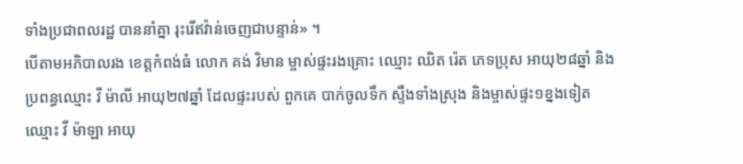ទាំងប្រជាពលរដ្ឋ បាននាំគ្នា រុះរើឥវ៉ាន់ចេញជាបន្ទាន់» ។
បើតាមអភិបាលរង ខេត្តកំពង់ធំ លោក គង់ វិមាន ម្ចាស់ផ្ទះរងគ្រោះ ឈ្មោះ ឈិត រ៉េត ភេទប្រុស អាយុ២៨ឆ្នាំ និងប្រពន្ធឈ្មោះ វី ម៉ាលី អាយុ២៧ឆ្នាំ ដែលផ្ទះរបស់ ពួកគេ បាក់ចូលទឹក ស្ទឹងទាំងស្រុង និងម្ចាស់ផ្ទះ១ខ្នងទៀត ឈ្មោះ វី ម៉ាឡា អាយុ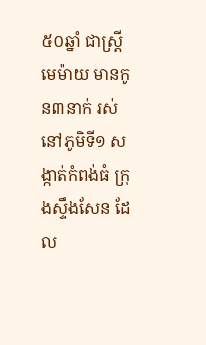៥០ឆ្នាំ ជាស្រ្តីមេម៉ាយ មានកូន៣នាក់ រស់នៅភូមិទី១ សង្កាត់កំពង់ធំ ក្រុងស្ទឹងសែន ដែល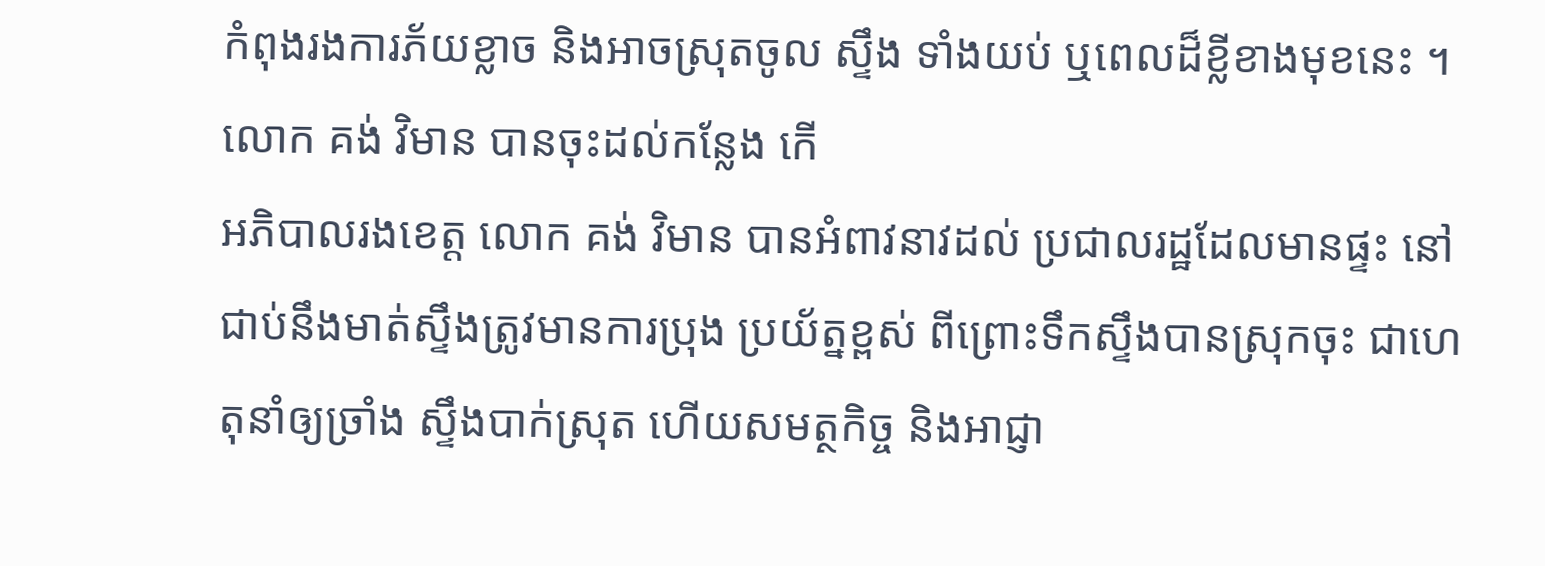កំពុងរងការភ័យខ្លាច និងអាចស្រុតចូល ស្ទឹង ទាំងយប់ ឬពេលដ៏ខ្លីខាងមុខនេះ ។
លោក គង់ វិមាន បានចុះដល់កន្លែង កើ
អភិបាលរងខេត្ត លោក គង់ វិមាន បានអំពាវនាវដល់ ប្រជាលរដ្ឋដែលមានផ្ទះ នៅជាប់នឹងមាត់ស្ទឹងត្រូវមានការប្រុង ប្រយ័ត្នខ្ពស់ ពីព្រោះទឹកស្ទឹងបានស្រុកចុះ ជាហេតុនាំឲ្យច្រាំង ស្ទឹងបាក់ស្រុត ហើយសមត្ថកិច្ច និងអាជ្ញា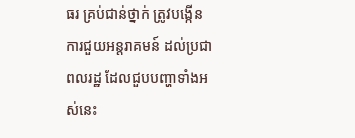ធរ គ្រប់ជាន់ថ្នាក់ ត្រូវបង្កើន ការជួយអន្តរាគមន៍ ដល់ប្រជាពលរដ្ឋ ដែលជួបបញ្ហាទាំងអស់នេះ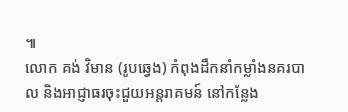៕
លោក គង់ វិមាន (រូបឆ្វេង) កំពុងដឹកនាំកម្លាំងនគរបាល និងអាជ្ញាធរចុះជួយអន្តរាគមន៍ នៅកន្លែង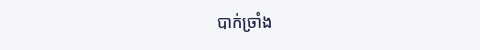បាក់ច្រាំង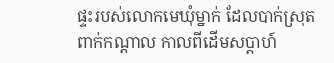ផ្ទះរបស់លោកមេឃុំម្នាក់ ដែលបាក់ស្រុត ពាក់កណ្តាល កាលពីដើមសប្តាហ៍